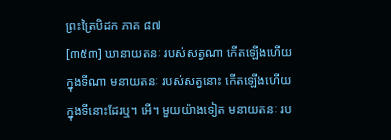ព្រះត្រៃបិដក ភាគ ៨៧
[៣៥៣] ឃានាយតនៈ របស់សត្វណា កើតឡើងហើយ ក្នុងទីណា មនាយតនៈ របស់សត្វនោះ កើតឡើងហើយ ក្នុងទីនោះដែរឬ។ អើ។ មួយយ៉ាងទៀត មនាយតនៈ រប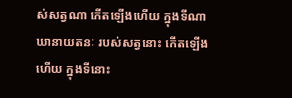ស់សត្វណា កើតឡើងហើយ ក្នុងទីណា ឃានាយតនៈ របស់សត្វនោះ កើតឡើងហើយ ក្នុងទីនោះ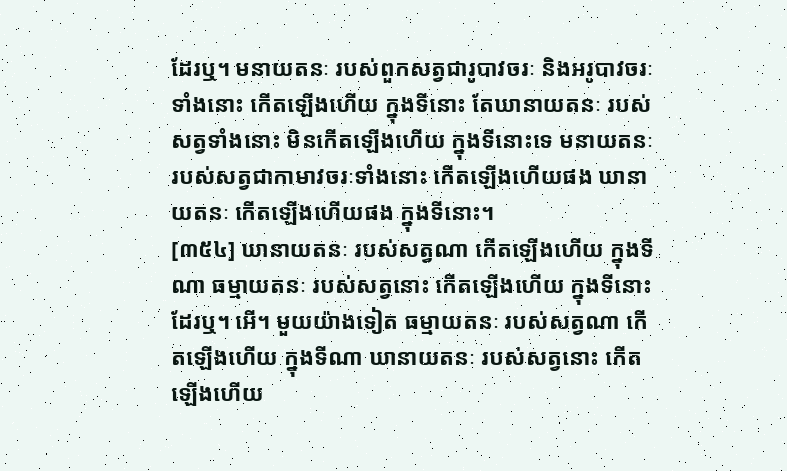ដែរឬ។ មនាយតនៈ របស់ពួកសត្វជារូបាវចរៈ និងអរូបាវចរៈទាំងនោះ កើតឡើងហើយ ក្នុងទីនោះ តែឃានាយតនៈ របស់សត្វទាំងនោះ មិនកើតឡើងហើយ ក្នុងទីនោះទេ មនាយតនៈ របស់សត្វជាកាមាវចរៈទាំងនោះ កើតឡើងហើយផង ឃានាយតនៈ កើតឡើងហើយផង ក្នុងទីនោះ។
[៣៥៤] ឃានាយតនៈ របស់សត្វណា កើតឡើងហើយ ក្នុងទីណា ធម្មាយតនៈ របស់សត្វនោះ កើតឡើងហើយ ក្នុងទីនោះដែរឬ។ អើ។ មួយយ៉ាងទៀត ធម្មាយតនៈ របស់សត្វណា កើតឡើងហើយ ក្នុងទីណា ឃានាយតនៈ របស់សត្វនោះ កើតឡើងហើយ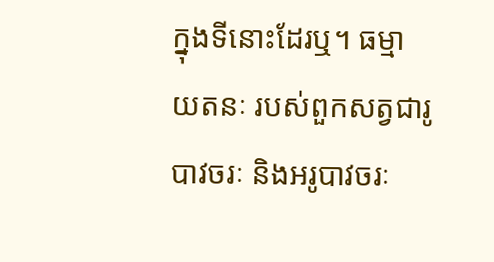ក្នុងទីនោះដែរឬ។ ធម្មាយតនៈ របស់ពួកសត្វជារូបាវចរៈ និងអរូបាវចរៈ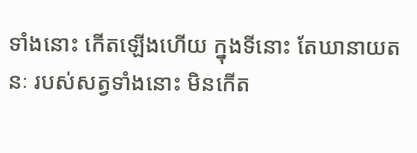ទាំងនោះ កើតឡើងហើយ ក្នុងទីនោះ តែឃានាយតនៈ របស់សត្វទាំងនោះ មិនកើត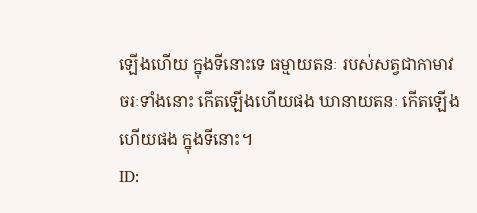ឡើងហើយ ក្នុងទីនោះទេ ធម្មាយតនៈ របស់សត្វជាកាមាវចរៈទាំងនោះ កើតឡើងហើយផង ឃានាយតនៈ កើតឡើងហើយផង ក្នុងទីនោះ។
ID: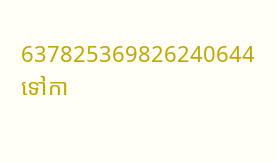637825369826240644
ទៅកា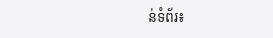ន់ទំព័រ៖